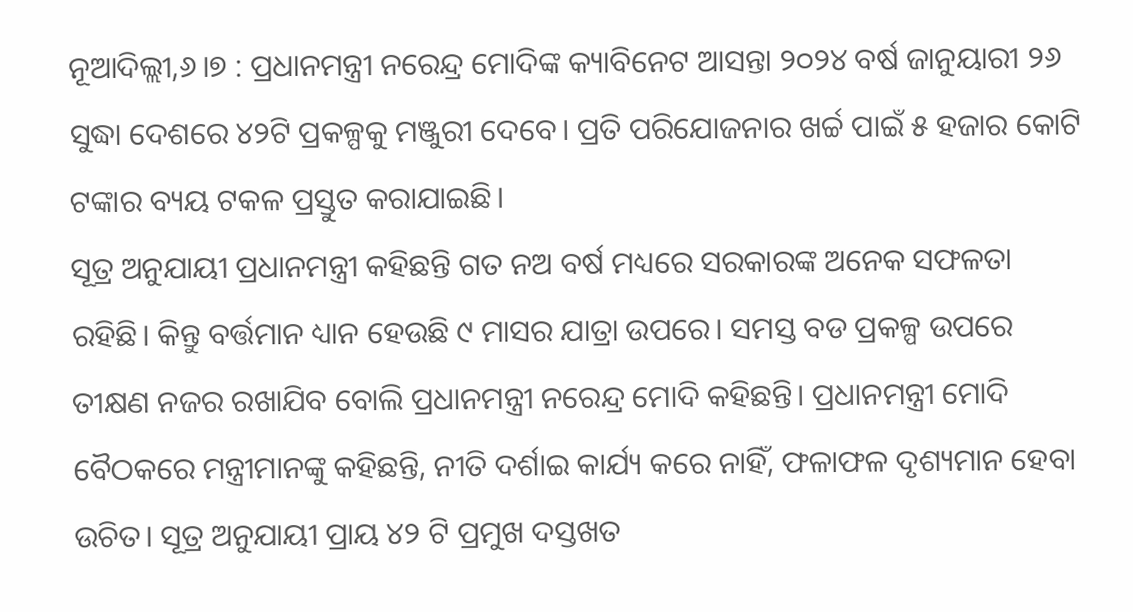ନୂଆଦିଲ୍ଲୀ,୬।୭ : ପ୍ରଧାନମନ୍ତ୍ରୀ ନରେନ୍ଦ୍ର ମୋଦିଙ୍କ କ୍ୟାବିନେଟ ଆସନ୍ତା ୨୦୨୪ ବର୍ଷ ଜାନୁୟାରୀ ୨୬ ସୁଦ୍ଧା ଦେଶରେ ୪୨ଟି ପ୍ରକଳ୍ପକୁ ମଞ୍ଜୁରୀ ଦେବେ। ପ୍ରତି ପରିଯୋଜନାର ଖର୍ଚ୍ଚ ପାଇଁ ୫ ହଜାର କୋଟି ଟଙ୍କାର ବ୍ୟୟ ଟକଳ ପ୍ରସ୍ତୁତ କରାଯାଇଛି।
ସୂତ୍ର ଅନୁଯାୟୀ ପ୍ରଧାନମନ୍ତ୍ରୀ କହିଛନ୍ତି ଗତ ନଅ ବର୍ଷ ମଧ୍ୟରେ ସରକାରଙ୍କ ଅନେକ ସଫଳତା ରହିଛି। କିନ୍ତୁ ବର୍ତ୍ତମାନ ଧ୍ୟାନ ହେଉଛି ୯ ମାସର ଯାତ୍ରା ଉପରେ। ସମସ୍ତ ବଡ ପ୍ରକଳ୍ପ ଉପରେ ତୀକ୍ଷଣ ନଜର ରଖାଯିବ ବୋଲି ପ୍ରଧାନମନ୍ତ୍ରୀ ନରେନ୍ଦ୍ର ମୋଦି କହିଛନ୍ତି। ପ୍ରଧାନମନ୍ତ୍ରୀ ମୋଦି ବୈଠକରେ ମନ୍ତ୍ରୀମାନଙ୍କୁ କହିଛନ୍ତି, ନୀତି ଦର୍ଶାଇ କାର୍ଯ୍ୟ କରେ ନାହିଁ, ଫଳାଫଳ ଦୃଶ୍ୟମାନ ହେବା ଉଚିତ। ସୂତ୍ର ଅନୁଯାୟୀ ପ୍ରାୟ ୪୨ ଟି ପ୍ରମୁଖ ଦସ୍ତଖତ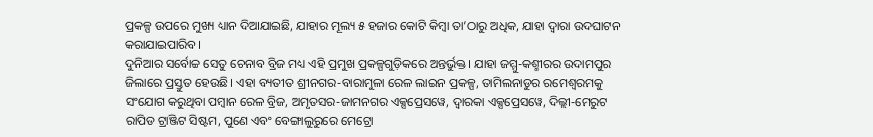ପ୍ରକଳ୍ପ ଉପରେ ମୁଖ୍ୟ ଧ୍ୟାନ ଦିଆଯାଇଛି, ଯାହାର ମୂଲ୍ୟ ୫ ହଜାର କୋଟି କିମ୍ବା ତା’ଠାରୁ ଅଧିକ, ଯାହା ଦ୍ୱାରା ଉଦଘାଟନ କରାଯାଇପାରିବ।
ଦୁନିଆର ସର୍ବୋଚ୍ଚ ସେତୁ ଚେନାବ ବ୍ରିଜ ମଧ୍ୟ ଏହି ପ୍ରମୁଖ ପ୍ରକଳ୍ପଗୁଡ଼ିକରେ ଅନ୍ତର୍ଭୁକ୍ତ। ଯାହା ଜମ୍ମୁ-କଶ୍ମୀରର ଉଦାମପୁର ଜିଲାରେ ପ୍ରସ୍ତୁତ ହେଉଛି। ଏହା ବ୍ୟତୀତ ଶ୍ରୀନଗର-ବାରାମୁଳା ରେଳ ଲାଇନ ପ୍ରକଳ୍ପ, ତାମିଲନାଡୁର ରମେଶ୍ୱରମକୁ ସଂଯୋଗ କରୁଥିବା ପମ୍ବାନ ରେଳ ବ୍ରିଜ, ଅମୃତସର-ଜାମନଗର ଏକ୍ସପ୍ରେସୱେ, ଦ୍ୱାରକା ଏକ୍ସପ୍ରେସୱେ, ଦିଲ୍ଲୀ-ମେରୁଟ ରାପିଡ ଟ୍ରାଞ୍ଜିଟ ସିଷ୍ଟମ, ପୁଣେ ଏବଂ ବେଙ୍ଗାଲୁରୁରେ ମେଟ୍ରୋ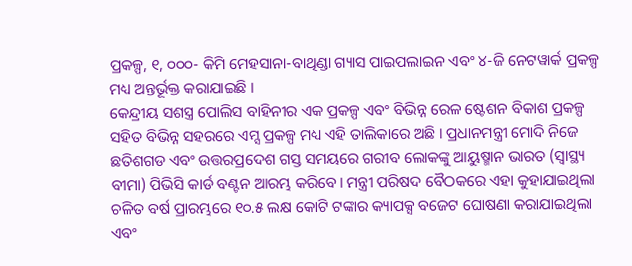ପ୍ରକଳ୍ପ, ୧, ୦୦୦- କିମି ମେହସାନା-ବାଥିଣ୍ଡା ଗ୍ୟାସ ପାଇପଲାଇନ ଏବଂ ୪-ଜି ନେଟୱାର୍କ ପ୍ରକଳ୍ପ ମଧ୍ୟ ଅନ୍ତର୍ଭୂକ୍ତ କରାଯାଇଛି ।
କେନ୍ଦ୍ରୀୟ ସଶସ୍ତ୍ର ପୋଲିସ ବାହିନୀର ଏକ ପ୍ରକଳ୍ପ ଏବଂ ବିଭିନ୍ନ ରେଳ ଷ୍ଟେଶନ ବିକାଶ ପ୍ରକଳ୍ପ ସହିତ ବିଭିନ୍ନ ସହରରେ ଏମ୍ସ ପ୍ରକଳ୍ପ ମଧ୍ୟ ଏହି ତାଲିକାରେ ଅଛି । ପ୍ରଧାନମନ୍ତ୍ରୀ ମୋଦି ନିଜେ ଛତିଶଗଡ ଏବଂ ଉତ୍ତରପ୍ରଦେଶ ଗସ୍ତ ସମୟରେ ଗରୀବ ଲୋକଙ୍କୁ ଆୟୁଷ୍ମାନ ଭାରତ (ସ୍ବାସ୍ଥ୍ୟ ବୀମା) ପିଭିସି କାର୍ଡ ବଣ୍ଟନ ଆରମ୍ଭ କରିବେ। ମନ୍ତ୍ରୀ ପରିଷଦ ବୈଠକରେ ଏହା କୁହାଯାଇଥିଲା ଚଳିତ ବର୍ଷ ପ୍ରାରମ୍ଭରେ ୧୦.୫ ଲକ୍ଷ କୋଟି ଟଙ୍କାର କ୍ୟାପକ୍ସ ବଜେଟ ଘୋଷଣା କରାଯାଇଥିଲା ଏବଂ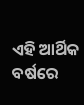ଏହି ଆର୍ଥିକ ବର୍ଷରେ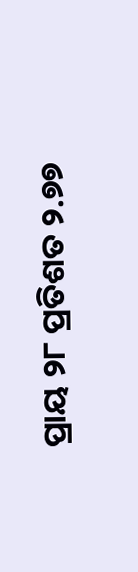ପ୍ରାୟ ୨୮ ପ୍ରତିଶତ ୨.୭୭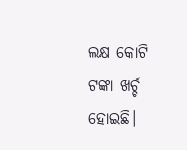ଲକ୍ଷ କୋଟି ଟଙ୍କା ଖର୍ଚ୍ଚ ହୋଇଛି।